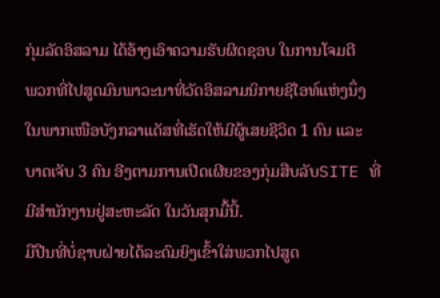ກຸ່ມລັດອິສລາມ ໄດ້ອ້າງເອົາຄວາມຮັບຜິດຊອບ ໃນການໂຈມຕີ
ພວກທີ່ໄປສູດມົນພາວະນາທີ່ວັດອິສລາມນິກາຍຊີໄອທ໌ແຫ່ງນຶ່ງ
ໃນພາກເໜືອບັງກລາແດັສທີ່ເຮັດໃຫ້ມີຜູ້ເສຍຊີວິດ 1 ຄົນ ແລະ
ບາດເຈັບ 3 ຄົນ ອີງຕາມການເປີດເຜີຍຂອງກຸ່ມສືບລັບSITE ທີ່
ມີສຳນັກງານຢູ່ສະຫະລັດ ໃນວັນສຸກມື້ນີ້.
ມືປືນທີ່ບໍ່ຊາບຝ່າຍໄດ້ລະດົມຍິງເຂົ້າໃສ່ພວກໄປສູດ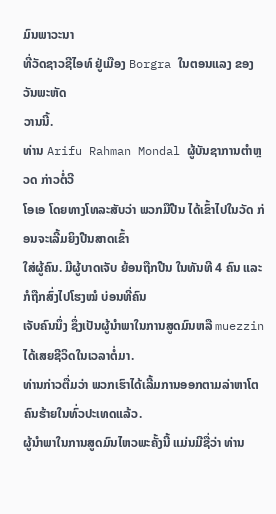ມົນພາວະນາ
ທີ່ວັດຊາວຊີໄອທ໌ ຢູ່ເມືອງ Borgra ໃນຕອນແລງ ຂອງວັນພະຫັດ
ວານນີ້.
ທ່ານ Arifu Rahman Mondal ຜູ້ບັນຊາການຕຳຫຼວດ ກ່າວຕໍ່ວີ
ໂອເອ ໂດຍທາງໂທລະສັບວ່າ ພວກມືປືນ ໄດ້ເຂົ້າໄປໃນວັດ ກ່ອນຈະເລີ້ມຍິງປືນສາດເຂົ້າ
ໃສ່ຜູ້ຄົນ. ມີຜູ້ບາດເຈັບ ຍ້ອນຖືກປືນ ໃນທັນທີ 4 ຄົນ ແລະກໍຖືກສົ່ງໄປໂຮງໝໍ ບ່ອນທີ່ຄົນ
ເຈັບຄົນນຶ່ງ ຊຶ່ງເປັນຜູ້ນຳພາໃນການສູດມົນຫລື muezzin ໄດ້ເສຍຊີວິດໃນເວລາຕໍ່ມາ.
ທ່ານກ່າວຕື່ມວ່າ ພວກເຮົາໄດ້ເລີ້ມການອອກຕາມລ່າຫາໂຕຄົນຮ້າຍໃນທົ່ວປະເທດແລ້ວ.
ຜູ້ນຳພາໃນການສູດມົນໄຫວພະຄັ້ງນີ້ ແມ່ນມີຊື່ວ່າ ທ່ານ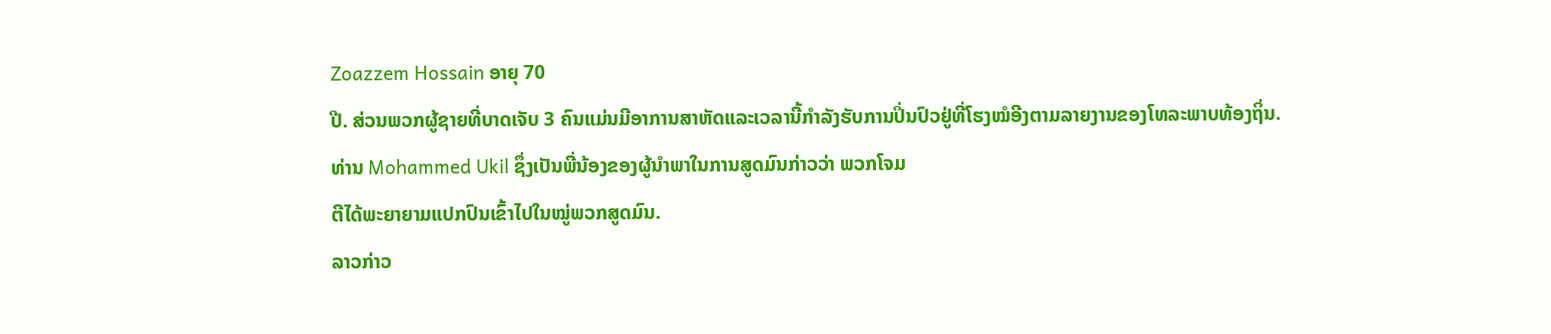Zoazzem Hossain ອາຍຸ 70
ປີ. ສ່ວນພວກຜູ້ຊາຍທີ່ບາດເຈັບ 3 ຄົນແມ່ນມີອາການສາຫັດແລະເວລານີ້ກຳລັງຮັບການປິ່ນປົວຢູ່ທີ່ໂຮງໝໍອີງຕາມລາຍງານຂອງໂທລະພາບທ້ອງຖິ່ນ.
ທ່ານ Mohammed Ukil ຊຶ່ງເປັນພີ່ນ້ອງຂອງຜູ້ນຳພາໃນການສູດມົນກ່າວວ່າ ພວກໂຈມ
ຕີໄດ້ພະຍາຍາມແປກປົນເຂົ້າໄປໃນໝູ່ພວກສູດມົນ.
ລາວກ່າວ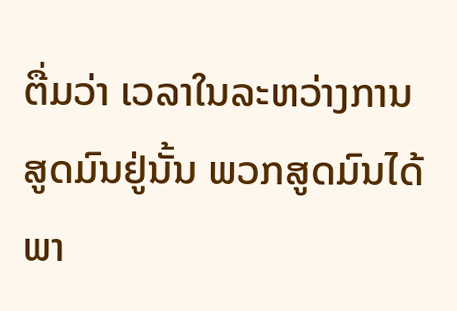ຕື່ມວ່າ ເວລາໃນລະຫວ່າງການສູດມົນຢູ່ນັ້ນ ພວກສູດມົນໄດ້ພາ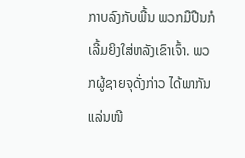ກາບລົງກັບພື້ນ ພວກມືປືນກໍເລີ້ມຍິງໃສ່ຫລັງເຂົາເຈົ້າ. ພວກຜູ້ຊາຍຈຸດັ່ງກ່າວ ໄດ້ພາກັນແລ່ນໜີ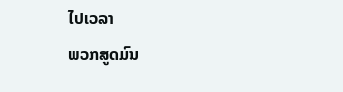ໄປເວລາ
ພວກສູດມົນ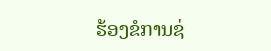ຮ້ອງຂໍການຊ່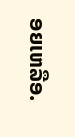ອຍເຫລືອ.